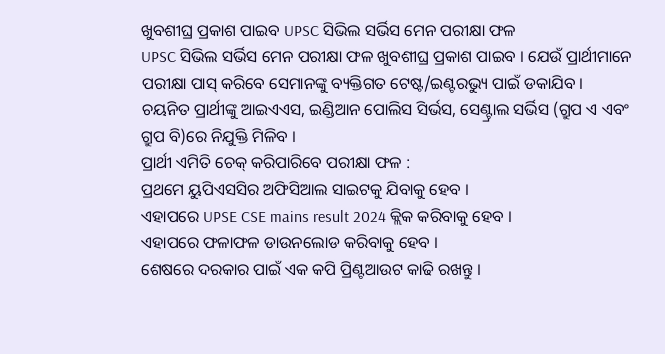ଖୁବଶୀଘ୍ର ପ୍ରକାଶ ପାଇବ UPSC ସିଭିଲ ସର୍ଭିସ ମେନ ପରୀକ୍ଷା ଫଳ
UPSC ସିଭିଲ ସର୍ଭିସ ମେନ ପରୀକ୍ଷା ଫଳ ଖୁବଶୀଘ୍ର ପ୍ରକାଶ ପାଇବ । ଯେଉଁ ପ୍ରାର୍ଥୀମାନେ ପରୀକ୍ଷା ପାସ୍ କରିବେ ସେମାନଙ୍କୁ ବ୍ୟକ୍ତିଗତ ଟେଷ୍ଟ/ଇଣ୍ଟରଭ୍ୟୁ ପାଇଁ ଡକାଯିବ । ଚୟନିତ ପ୍ରାର୍ଥୀଙ୍କୁ ଆଇଏଏସ, ଇଣ୍ଡିଆନ ପୋଲିସ ସିର୍ଭସ, ସେଣ୍ଟ୍ରାଲ ସର୍ଭିସ (ଗ୍ରୁପ ଏ ଏବଂ ଗ୍ରୁପ ବି)ରେ ନିଯୁକ୍ତି ମିଳିବ ।
ପ୍ରାର୍ଥୀ ଏମିତି ଚେକ୍ କରିପାରିବେ ପରୀକ୍ଷା ଫଳ :
ପ୍ରଥମେ ୟୁପିଏସସିର ଅଫିସିଆଲ ସାଇଟକୁ ଯିବାକୁ ହେବ ।
ଏହାପରେ UPSE CSE mains result 2024 କ୍ଲିକ କରିବାକୁ ହେବ ।
ଏହାପରେ ଫଳାଫଳ ଡାଉନଲୋଡ କରିବାକୁ ହେବ ।
ଶେଷରେ ଦରକାର ପାଇଁ ଏକ କପି ପ୍ରିଣ୍ଟଆଉଟ କାଢି ରଖନ୍ତୁ ।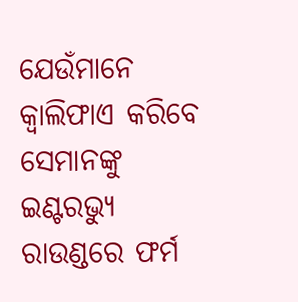ଯେଉଁମାନେ କ୍ବାଲିଫାଏ କରିବେ ସେମାନଙ୍କୁ ଇଣ୍ଟରଭ୍ୟୁ ରାଉଣ୍ଡରେ ଫର୍ମ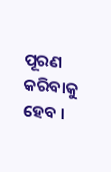ପୂରଣ କରିବାକୁ ହେବ ।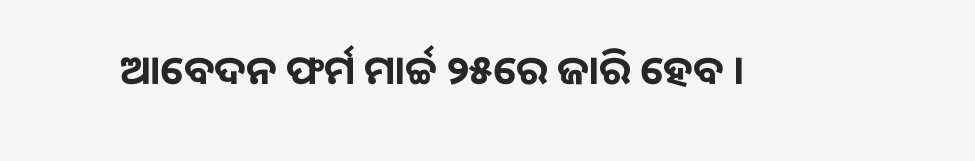ଆବେଦନ ଫର୍ମ ମାର୍ଚ୍ଚ ୨୫ରେ ଜାରି ହେବ ।